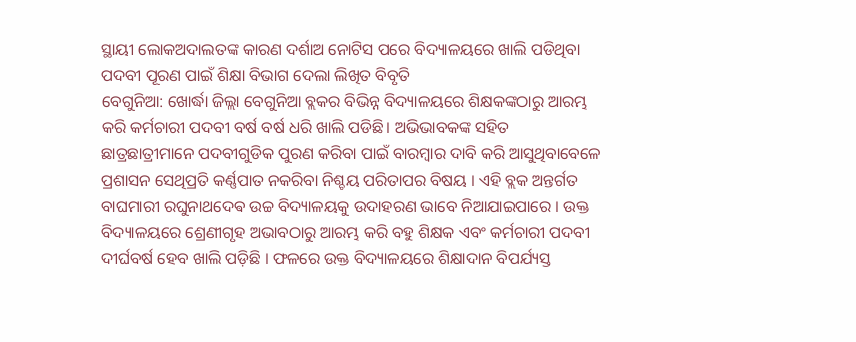ସ୍ଥାୟୀ ଲୋକଅଦାଲତଙ୍କ କାରଣ ଦର୍ଶାଅ ନୋଟିସ ପରେ ବିଦ୍ୟାଳୟରେ ଖାଲି ପଡିଥିବା ପଦବୀ ପୂରଣ ପାଇଁ ଶିକ୍ଷା ବିଭାଗ ଦେଲା ଲିଖିତ ବିବୃତି
ବେଗୁନିଆ: ଖୋର୍ଦ୍ଧା ଜିଲ୍ଲା ବେଗୁନିଆ ବ୍ଲକର ବିଭିନ୍ନ ବିଦ୍ୟାଳୟରେ ଶିକ୍ଷକଙ୍କଠାରୁ ଆରମ୍ଭ କରି କର୍ମଚାରୀ ପଦବୀ ବର୍ଷ ବର୍ଷ ଧରି ଖାଲି ପଡିଛି। ଅଭିଭାବକଙ୍କ ସହିତ ଛାତ୍ରଛାତ୍ରୀମାନେ ପଦବୀଗୁଡିକ ପୁରଣ କରିବା ପାଇଁ ବାରମ୍ବାର ଦାବି କରି ଆସୁଥିବାବେଳେ ପ୍ରଶାସନ ସେଥିପ୍ରତି କର୍ଣ୍ଣପାତ ନକରିବା ନିଶ୍ଚୟ ପରିତାପର ବିଷୟ । ଏହି ବ୍ଲକ ଅନ୍ତର୍ଗତ ବାଘମାରୀ ରଘୁନାଥଦେଵ ଉଚ୍ଚ ବିଦ୍ୟାଳୟକୁ ଉଦାହରଣ ଭାବେ ନିଆଯାଇପାରେ । ଉକ୍ତ ବିଦ୍ୟାଳୟରେ ଶ୍ରେଣୀଗୃହ ଅଭାବଠାରୁ ଆରମ୍ଭ କରି ବହୁ ଶିକ୍ଷକ ଏବଂ କର୍ମଚାରୀ ପଦବୀ ଦୀର୍ଘବର୍ଷ ହେବ ଖାଲି ପଡ଼ିଛି । ଫଳରେ ଉକ୍ତ ବିଦ୍ୟାଳୟରେ ଶିକ୍ଷାଦାନ ବିପର୍ଯ୍ୟସ୍ତ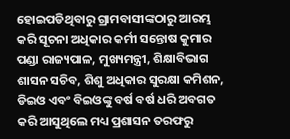ହୋଇପଡିଥିବାରୁ ଗ୍ରାମବାସୀଙ୍କଠାରୁ ଆରମ୍ଭ କରି ସୂଚନା ଅଧିକାର କର୍ମୀ ସନ୍ତୋଷ କୁମାର ପଣ୍ଡା ରାଜ୍ୟପାଳ, ମୁଖ୍ୟମନ୍ତ୍ରୀ, ଶିକ୍ଷାବିଭାଗ ଶାସନ ସଚିବ, ଶିଶୁ ଅଧିକାର ସୁରକ୍ଷା କମିଶନ, ଡିଇଓ ଏବଂ ବିଇଓଙ୍କୁ ବର୍ଷ ବର୍ଷ ଧରି ଅବଗତ କରି ଆସୁଥିଲେ ମଧ୍ୟ ପ୍ରଶାସନ ତରଫରୁ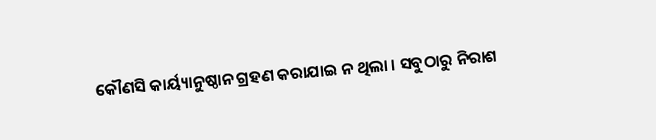କୌଣସି କାର୍ୟ୍ୟାନୁଷ୍ଠାନ ଗ୍ରହଣ କରାଯାଇ ନ ଥିଲା । ସବୁଠାରୁ ନିରାଶ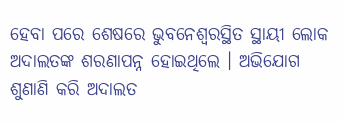ହେବା ପରେ ଶେଷରେ ଭୁବନେଶ୍ୱରସ୍ଥିତ ସ୍ଥାୟୀ ଲୋକ ଅଦାଲତଙ୍କ ଶରଣାପନ୍ନ ହୋଇଥିଲେ । ଅଭିଯୋଗ ଶୁଣାଣି କରି ଅଦାଲତ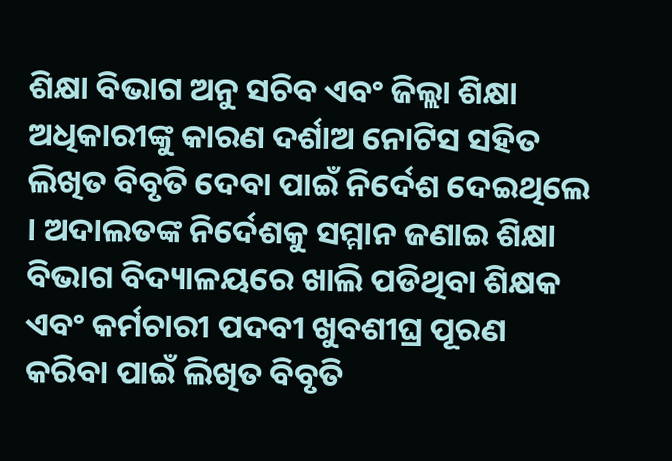ଶିକ୍ଷା ବିଭାଗ ଅନୁ ସଚିବ ଏବଂ ଜିଲ୍ଲା ଶିକ୍ଷା ଅଧିକାରୀଙ୍କୁ କାରଣ ଦର୍ଶାଅ ନୋଟିସ ସହିତ ଲିଖିତ ବିବୃତି ଦେବା ପାଇଁ ନିର୍ଦେଶ ଦେଇଥିଲେ । ଅଦାଲତଙ୍କ ନିର୍ଦେଶକୁ ସମ୍ମାନ ଜଣାଇ ଶିକ୍ଷା ବିଭାଗ ବିଦ୍ୟାଳୟରେ ଖାଲି ପଡିଥିବା ଶିକ୍ଷକ ଏବଂ କର୍ମଚାରୀ ପଦବୀ ଖୁବଶୀଘ୍ର ପୂରଣ କରିବା ପାଇଁ ଲିଖିତ ବିବୃତି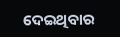ଦେଇଥିବାର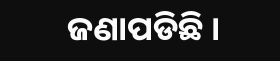ଜଣାପଡିଛି ।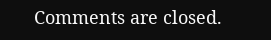Comments are closed.